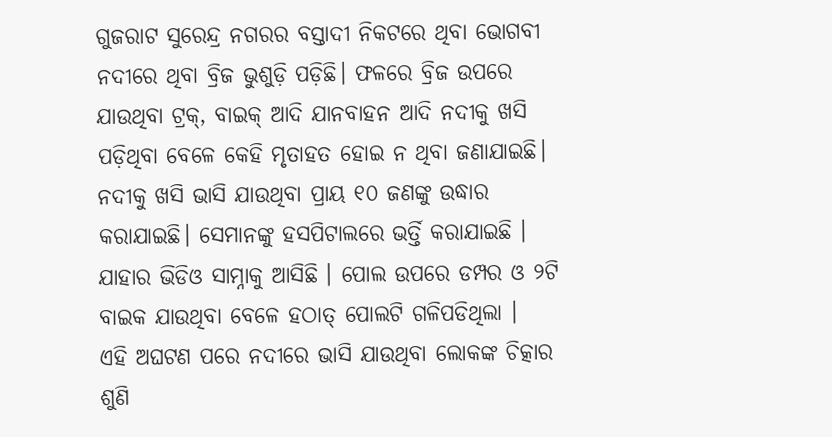ଗୁଜରାଟ ସୁରେନ୍ଦ୍ର ନଗରର ବସ୍ତାଦୀ ନିକଟରେ ଥିବା ଭୋଗବୀ ନଦୀରେ ଥିବା ବ୍ରିଜ ଭୁଶୁଡ଼ି ପଡ଼ିଛି। ଫଳରେ ବ୍ରିଜ ଉପରେ ଯାଉଥିବା ଟ୍ରକ୍, ବାଇକ୍ ଆଦି ଯାନବାହନ ଆଦି ନଦୀକୁ ଖସି ପଡ଼ିଥିବା ବେଳେ କେହି ମୃତାହତ ହୋଇ ନ ଥିବା ଜଣାଯାଇଛି। ନଦୀକୁ ଖସି ଭାସି ଯାଉଥିବା ପ୍ରାୟ ୧୦ ଜଣଙ୍କୁ ଉଦ୍ଧାର କରାଯାଇଛି। ସେମାନଙ୍କୁ ହସପିଟାଲରେ ଭର୍ତ୍ତି କରାଯାଇଛି । ଯାହାର ଭିଡିଓ ସାମ୍ନାକୁ ଆସିଛି । ପୋଲ ଉପରେ ଡମ୍ପର ଓ ୨ଟି ବାଇକ ଯାଉଥିବା ବେଳେ ହଠାତ୍ ପୋଲଟି ଗଳିପଡିଥିଲା ।
ଏହି ଅଘଟଣ ପରେ ନଦୀରେ ଭାସି ଯାଉଥିବା ଲୋକଙ୍କ ଚିତ୍କାର ଶୁଣି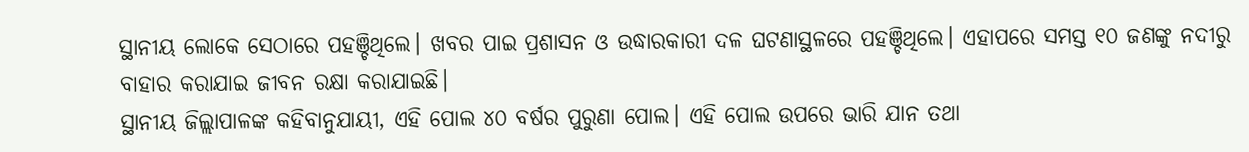ସ୍ଥାନୀୟ ଲୋକେ ସେଠାରେ ପହଞ୍ଚିଥିଲେ। ଖବର ପାଇ ପ୍ରଶାସନ ଓ ଉଦ୍ଧାରକାରୀ ଦଳ ଘଟଣାସ୍ଥଳରେ ପହଞ୍ଚିଥିଲେ। ଏହାପରେ ସମସ୍ତ ୧୦ ଜଣଙ୍କୁ ନଦୀରୁ ବାହାର କରାଯାଇ ଜୀବନ ରକ୍ଷା କରାଯାଇଛି।
ସ୍ଥାନୀୟ ଜିଲ୍ଲାପାଳଙ୍କ କହିବାନୁଯାୟୀ, ଏହି ପୋଲ ୪୦ ବର୍ଷର ପୁରୁଣା ପୋଲ। ଏହି ପୋଲ ଉପରେ ଭାରି ଯାନ ତଥା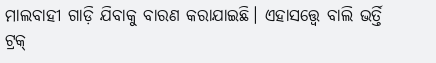ମାଲବାହୀ ଗାଡ଼ି ଯିବାକୁ ବାରଣ କରାଯାଇଛି। ଏହାସତ୍ତ୍ୱେ ବାଲି ଭର୍ତ୍ତି ଟ୍ରକ୍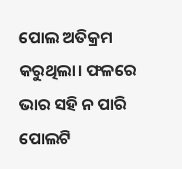ପୋଲ ଅତିକ୍ରମ କରୁଥିଲା। ଫଳରେ ଭାର ସହି ନ ପାରି ପୋଲଟି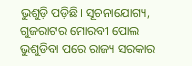ଭୁଶୁଡ଼ି ପଡ଼ିଛି। ସୂଚନାଯୋଗ୍ୟ, ଗୁଜରାଟର ମୋରବୀ ପୋଲ ଭୁଶୁଡିବା ପରେ ରାଜ୍ୟ ସରକାର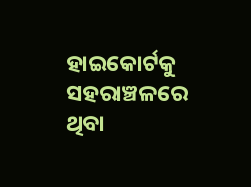ହାଇକୋର୍ଟକୁ ସହରାଞ୍ଚଳରେ ଥିବା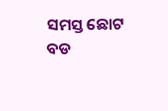ସମସ୍ତ ଛୋଟ ବଡ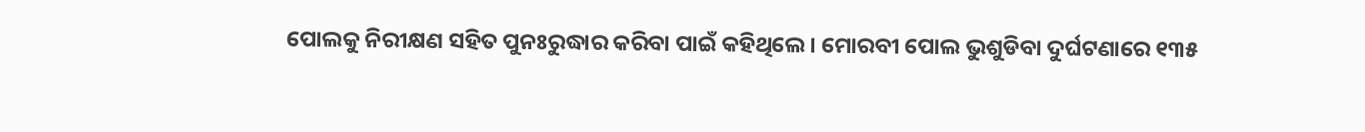ପୋଲକୁ ନିରୀକ୍ଷଣ ସହିତ ପୁନଃରୁଦ୍ଧାର କରିବା ପାଇଁ କହିଥିଲେ । ମୋରବୀ ପୋଲ ଭୁଶୁଡିବା ଦୁର୍ଘଟଣାରେ ୧୩୫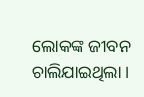ଲୋକଙ୍କ ଜୀବନ ଚାଲିଯାଇଥିଲା ।